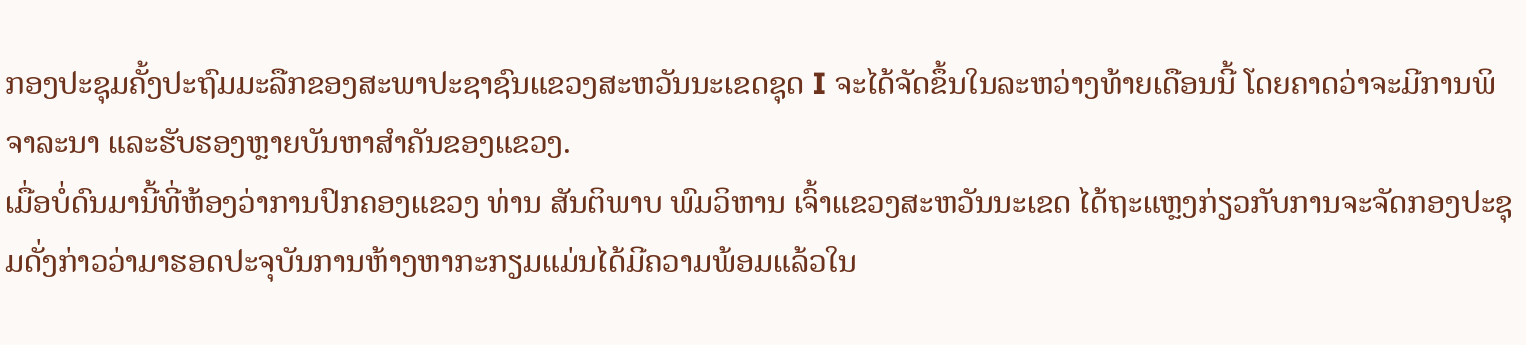ກອງປະຊຸມຄັ້ງປະຖົມມະລືກຂອງສະພາປະຊາຊົນແຂວງສະຫວັນນະເຂດຊຸດ I ຈະໄດ້ຈັດຂຶ້ນໃນລະຫວ່າງທ້າຍເດືອນນີ້ ໂດຍຄາດວ່າຈະມີການພິຈາລະນາ ແລະຮັບຮອງຫຼາຍບັນຫາສຳຄັນຂອງແຂວງ.
ເມື່ອບໍ່ດົນມານີ້ທີ່ຫ້ອງວ່າການປົກຄອງແຂວງ ທ່ານ ສັນຕິພາບ ພົມວິຫານ ເຈົ້າແຂວງສະຫວັນນະເຂດ ໄດ້ຖະແຫຼງກ່ຽວກັບການຈະຈັດກອງປະຊຸມດັ່ງກ່າວວ່າມາຮອດປະຈຸບັນການຫ້າງຫາກະກຽມແມ່ນໄດ້ມີຄວາມພ້ອມແລ້ວໃນ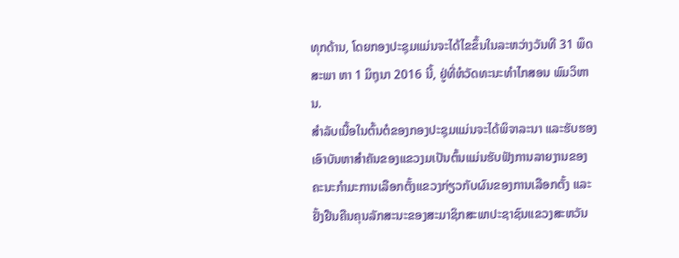ທຸກດ້ານ, ໂດຍກອງປະຊຸມແມ່ນຈະໄດ້ໄຂຂຶ້ນໃນລະຫວ່າງວັນທີ 31 ພຶດສະພາ ຫາ 1 ມິຖຸນາ 2016 ນີ້, ຢູ່ທີ່ຫໍວັດທະນະທຳໄກສອນ ພົມວິຫານ.
ສຳລັບເນື້ອໃນຕົ້ນຕໍຂອງກອງປະຊຸມແມ່ນຈະໄດ້ພິຈາລະນາ ແລະຮັບຮອງເອົາບັນຫາສຳຄັນຂອງແຂວງມເປັນຕົ້ນແມ່ນຮັບຟັງການລາຍງານຂອງຄະນະກຳມະການເລືອກຕັ້ງແຂວງກ່ຽວກັບຜົນຂອງການເລືອກຕັ້ງ ແລະຢັ້ງຢືນຄືນຄຸນລັກສະນະຂອງສະມາຊິກສະພາປະຊາຊົນແຂວງສະຫວັນ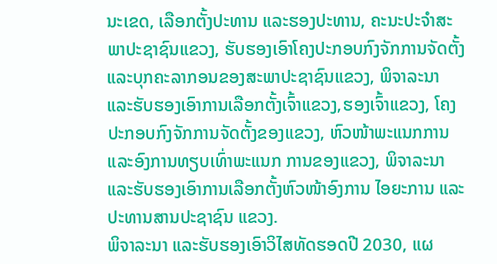ນະເຂດ, ເລືອກຕັ້ງປະທານ ແລະຮອງປະທານ, ຄະນະປະຈຳສະພາປະຊາຊົນແຂວງ, ຮັບຮອງເອົາໂຄງປະກອບກົງຈັກການຈັດຕັ້ງ ແລະບຸກຄະລາກອນຂອງສະພາປະຊາຊົນແຂວງ, ພິຈາລະນາ ແລະຮັບຮອງເອົາການເລືອກຕັ້ງເຈົ້າແຂວງ,ຮອງເຈົ້າແຂວງ, ໂຄງປະກອບກົງຈັກການຈັດຕັ້ງຂອງແຂວງ, ຫົວໜ້າພະແນກການ ແລະອົງການທຽບເທົ່າພະແນກ ການຂອງແຂວງ, ພິຈາລະນາ ແລະຮັບຮອງເອົາການເລືອກຕັ້ງຫົວໜ້າອົງການ ໄອຍະການ ແລະປະທານສານປະຊາຊົນ ແຂວງ.
ພິຈາລະນາ ແລະຮັບຮອງເອົາວິໄສທັດຮອດປີ 2030, ແຜ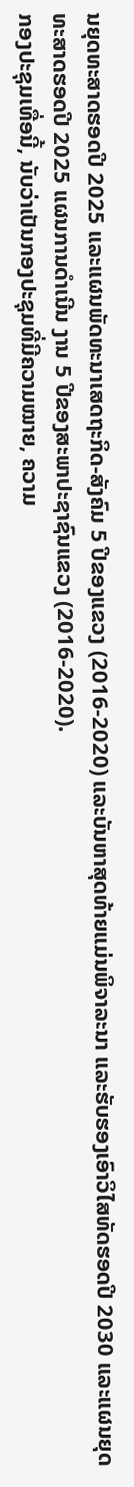ນຍຸດທະສາດຮອດປີ 2025 ແລະແຜນພັດທະນາເສດຖະກິດ-ສັງຄົມ 5 ປີຂອງແຂວງ (2016-2020) ແລະບັນຫາສຸດທ້າຍແມ່ນພິຈາລະນາ ແລະຮັບຮອງເອົາວິໄສທັດຮອດປີ 2030 ແລະແຜນຍຸດທະສາດຮອດປີ 2025 ແຜນການດຳເນີນ ງານ 5 ປີຂອງສະພາປະຊາຊົນແຂວງ (2016-2020).
ກອງປະຊຸມເທື່ອນີ້, ນັບວ່າເປັນກອງປະຊຸມທີ່ມີຄວາມໝາຍ, ຄວາມ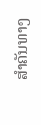ສຳຄັນທາງ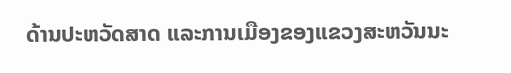ດ້ານປະຫວັດສາດ ແລະການເມືອງຂອງແຂວງສະຫວັນນະ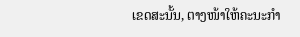ເຂດສະນັ້ນ, ຕາງໜ້າໃຫ້ຄະນະກຳ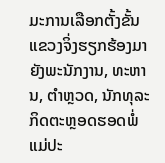ມະການເລືອກຕັ້ງຂັ້ນ ແຂວງຈິ່ງຮຽກຮ້ອງມາຍັງພະນັກງານ, ທະຫານ, ຕຳຫຼວດ, ນັກທຸລະກິດຕະຫຼອດຮອດພໍ່ແມ່ປະ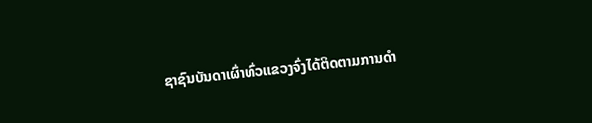ຊາຊົນບັນດາເຜົ່າທົ່ວແຂວງຈົ່ງໄດ້ຕິດຕາມການດຳ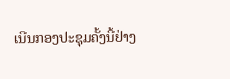ເນີນກອງປະຊຸມຄັ້ງນີ້ຢ່າງ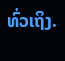ທົ່ວເຖິງ.